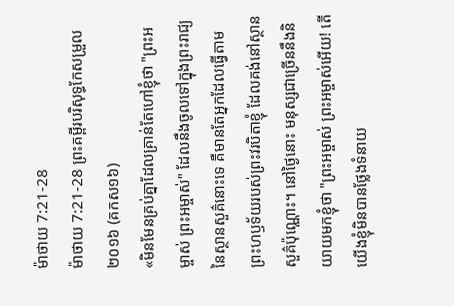ម៉ាថាយ 7:21-28
ម៉ាថាយ 7:21-28 ព្រះគម្ពីរបរិសុទ្ធកែសម្រួល ២០១៦ (គកស១៦)
«មិនមែនគ្រប់គ្នាដែលគ្រាន់តែហៅខ្ញុំថា "ព្រះអម្ចាស់ ព្រះអម្ចាស់" ដែលនឹងចូលទៅក្នុងព្រះរាជ្យនៃស្ថានសួគ៌នោះទេ គឺមានតែអ្នកដែលធ្វើតាមព្រះហឫទ័យរបស់ព្រះវរបិតាខ្ញុំ ដែលគង់នៅស្ថានសួគ៌ប៉ុណ្ណោះ។ នៅថ្ងៃនោះ មនុស្សជាច្រើននឹងនិយាយមកខ្ញុំថា "ព្រះអម្ចាស់ ព្រះអម្ចាស់អើយ! តើយើងខ្ញុំមិនបានថ្លែងទំនាយ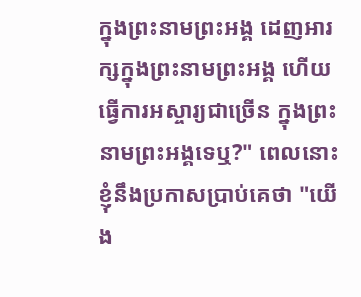ក្នុងព្រះនាមព្រះអង្គ ដេញអារក្សក្នុងព្រះនាមព្រះអង្គ ហើយធ្វើការអស្ចារ្យជាច្រើន ក្នុងព្រះនាមព្រះអង្គទេឬ?" ពេលនោះ ខ្ញុំនឹងប្រកាសប្រាប់គេថា "យើង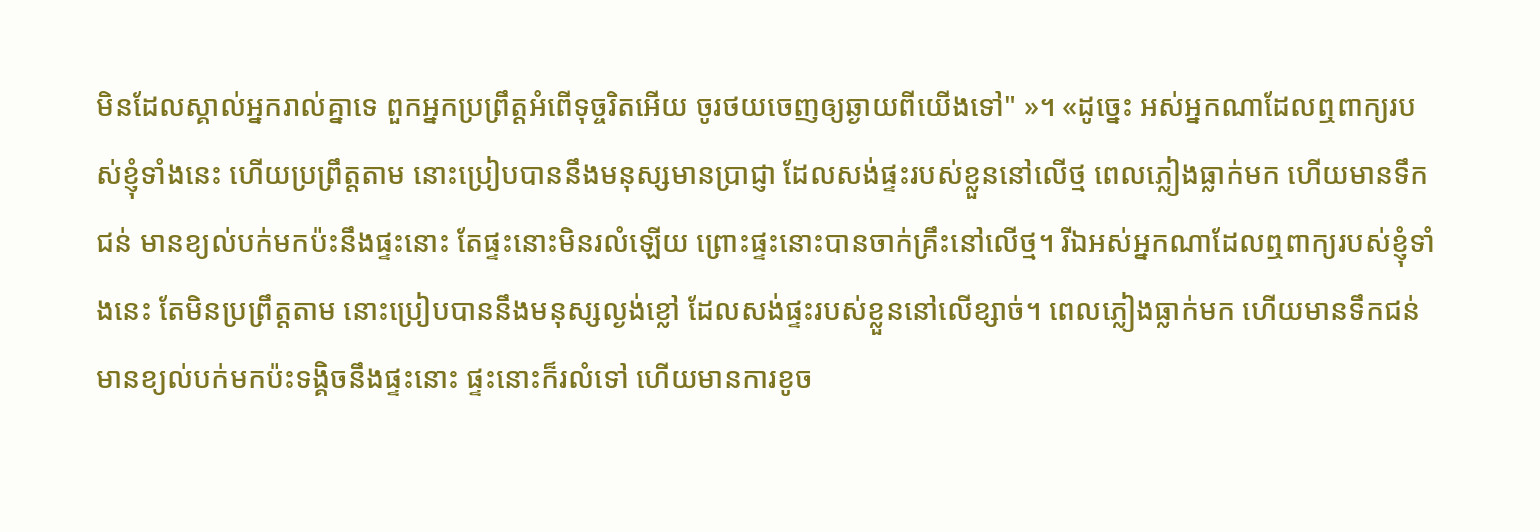មិនដែលស្គាល់អ្នករាល់គ្នាទេ ពួកអ្នកប្រព្រឹត្តអំពើទុច្ចរិតអើយ ចូរថយចេញឲ្យឆ្ងាយពីយើងទៅ" »។ «ដូច្នេះ អស់អ្នកណាដែលឮពាក្យរបស់ខ្ញុំទាំងនេះ ហើយប្រព្រឹត្តតាម នោះប្រៀបបាននឹងមនុស្សមានប្រាជ្ញា ដែលសង់ផ្ទះរបស់ខ្លួននៅលើថ្ម ពេលភ្លៀងធ្លាក់មក ហើយមានទឹកជន់ មានខ្យល់បក់មកប៉ះនឹងផ្ទះនោះ តែផ្ទះនោះមិនរលំឡើយ ព្រោះផ្ទះនោះបានចាក់គ្រឹះនៅលើថ្ម។ រីឯអស់អ្នកណាដែលឮពាក្យរបស់ខ្ញុំទាំងនេះ តែមិនប្រព្រឹត្តតាម នោះប្រៀបបាននឹងមនុស្សល្ងង់ខ្លៅ ដែលសង់ផ្ទះរបស់ខ្លួននៅលើខ្សាច់។ ពេលភ្លៀងធ្លាក់មក ហើយមានទឹកជន់ មានខ្យល់បក់មកប៉ះទង្គិចនឹងផ្ទះនោះ ផ្ទះនោះក៏រលំទៅ ហើយមានការខូច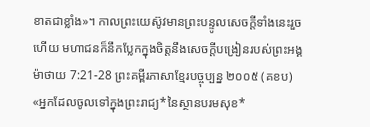ខាតជាខ្លាំង»។ កាលព្រះយេស៊ូវមានព្រះបន្ទូលសេចក្តីទាំងនេះរួចហើយ មហាជនក៏នឹកប្លែកក្នុងចិត្តនឹងសេចក្តីបង្រៀនរបស់ព្រះអង្គ
ម៉ាថាយ 7:21-28 ព្រះគម្ពីរភាសាខ្មែរបច្ចុប្បន្ន ២០០៥ (គខប)
«អ្នកដែលចូលទៅក្នុងព្រះរាជ្យ*នៃស្ថានបរមសុខ*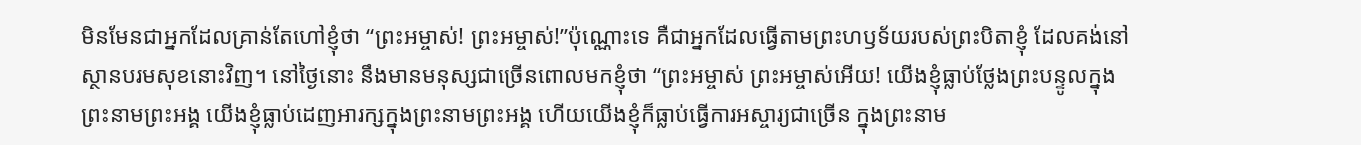មិនមែនជាអ្នកដែលគ្រាន់តែហៅខ្ញុំថា “ព្រះអម្ចាស់! ព្រះអម្ចាស់!”ប៉ុណ្ណោះទេ គឺជាអ្នកដែលធ្វើតាមព្រះហឫទ័យរបស់ព្រះបិតាខ្ញុំ ដែលគង់នៅស្ថានបរមសុខនោះវិញ។ នៅថ្ងៃនោះ នឹងមានមនុស្សជាច្រើនពោលមកខ្ញុំថា “ព្រះអម្ចាស់ ព្រះអម្ចាស់អើយ! យើងខ្ញុំធ្លាប់ថ្លែងព្រះបន្ទូលក្នុងព្រះនាមព្រះអង្គ យើងខ្ញុំធ្លាប់ដេញអារក្សក្នុងព្រះនាមព្រះអង្គ ហើយយើងខ្ញុំក៏ធ្លាប់ធ្វើការអស្ចារ្យជាច្រើន ក្នុងព្រះនាម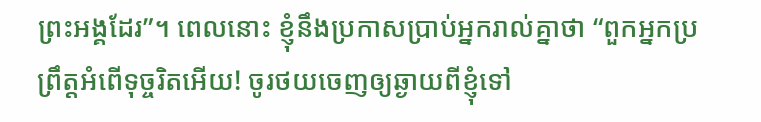ព្រះអង្គដែរ”។ ពេលនោះ ខ្ញុំនឹងប្រកាសប្រាប់អ្នករាល់គ្នាថា “ពួកអ្នកប្រព្រឹត្តអំពើទុច្ចរិតអើយ! ចូរថយចេញឲ្យឆ្ងាយពីខ្ញុំទៅ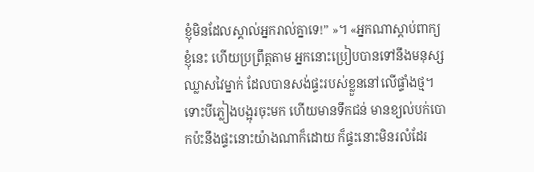ខ្ញុំមិនដែលស្គាល់អ្នករាល់គ្នាទេ!” »។ «អ្នកណាស្ដាប់ពាក្យខ្ញុំនេះ ហើយប្រព្រឹត្តតាម អ្នកនោះប្រៀបបានទៅនឹងមនុស្សឈ្លាសវៃម្នាក់ ដែលបានសង់ផ្ទះរបស់ខ្លួននៅលើផ្ទាំងថ្ម។ ទោះបីភ្លៀងបង្អុរចុះមក ហើយមានទឹកជន់ មានខ្យល់បក់បោកប៉ះនឹងផ្ទះនោះយ៉ាងណាក៏ដោយ ក៏ផ្ទះនោះមិនរលំដែរ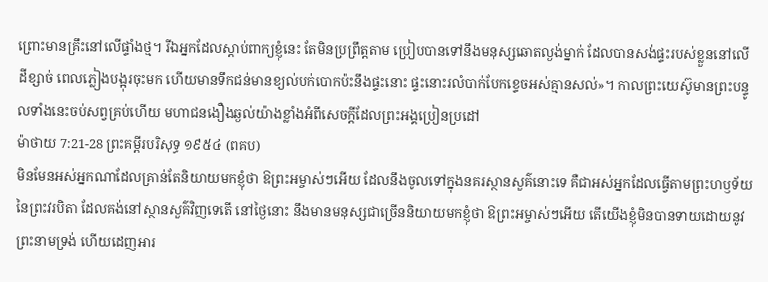ព្រោះមានគ្រឹះនៅលើផ្ទាំងថ្ម។ រីឯអ្នកដែលស្ដាប់ពាក្យខ្ញុំនេះ តែមិនប្រព្រឹត្តតាម ប្រៀបបានទៅនឹងមនុស្សឆោតល្ងង់ម្នាក់ ដែលបានសង់ផ្ទះរបស់ខ្លួននៅលើដីខ្សាច់ ពេលភ្លៀងបង្អុរចុះមក ហើយមានទឹកជន់មានខ្យល់បក់បោកប៉ះនឹងផ្ទះនោះ ផ្ទះនោះរលំបាក់បែកខ្ទេចអស់គ្មានសល់»។ កាលព្រះយេស៊ូមានព្រះបន្ទូលទាំងនេះចប់សព្វគ្រប់ហើយ មហាជនងឿងឆ្ងល់យ៉ាងខ្លាំងអំពីសេចក្ដីដែលព្រះអង្គប្រៀនប្រដៅ
ម៉ាថាយ 7:21-28 ព្រះគម្ពីរបរិសុទ្ធ ១៩៥៤ (ពគប)
មិនមែនអស់អ្នកណាដែលគ្រាន់តែនិយាយមកខ្ញុំថា ឱព្រះអម្ចាស់ៗអើយ ដែលនឹងចូលទៅក្នុងនគរស្ថានសួគ៌នោះទេ គឺជាអស់អ្នកដែលធ្វើតាមព្រះហឫទ័យនៃព្រះវរបិតា ដែលគង់នៅស្ថានសួគ៌វិញទេតើ នៅថ្ងៃនោះ នឹងមានមនុស្សជាច្រើននិយាយមកខ្ញុំថា ឱព្រះអម្ចាស់ៗអើយ តើយើងខ្ញុំមិនបានទាយដោយនូវព្រះនាមទ្រង់ ហើយដេញអារ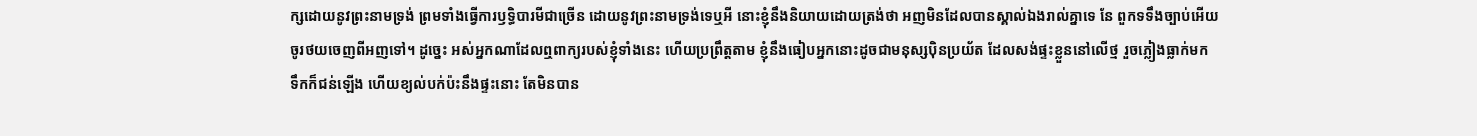ក្សដោយនូវព្រះនាមទ្រង់ ព្រមទាំងធ្វើការឫទ្ធិបារមីជាច្រើន ដោយនូវព្រះនាមទ្រង់ទេឬអី នោះខ្ញុំនឹងនិយាយដោយត្រង់ថា អញមិនដែលបានស្គាល់ឯងរាល់គ្នាទេ នែ ពួកទទឹងច្បាប់អើយ ចូរថយចេញពីអញទៅ។ ដូច្នេះ អស់អ្នកណាដែលឮពាក្យរបស់ខ្ញុំទាំងនេះ ហើយប្រព្រឹត្តតាម ខ្ញុំនឹងធៀបអ្នកនោះដូចជាមនុស្សប៉ិនប្រយ័ត ដែលសង់ផ្ទះខ្លួននៅលើថ្ម រួចភ្លៀងធ្លាក់មក ទឹកក៏ជន់ឡើង ហើយខ្យល់បក់ប៉ះនឹងផ្ទះនោះ តែមិនបាន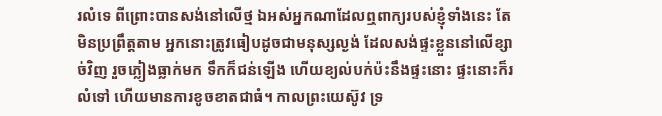រលំទេ ពីព្រោះបានសង់នៅលើថ្ម ឯអស់អ្នកណាដែលឮពាក្យរបស់ខ្ញុំទាំងនេះ តែមិនប្រព្រឹត្តតាម អ្នកនោះត្រូវធៀបដូចជាមនុស្សល្ងង់ ដែលសង់ផ្ទះខ្លួននៅលើខ្សាច់វិញ រួចភ្លៀងធ្លាក់មក ទឹកក៏ជន់ឡើង ហើយខ្យល់បក់ប៉ះនឹងផ្ទះនោះ ផ្ទះនោះក៏រលំទៅ ហើយមានការខូចខាតជាធំ។ កាលព្រះយេស៊ូវ ទ្រ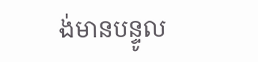ង់មានបន្ទូល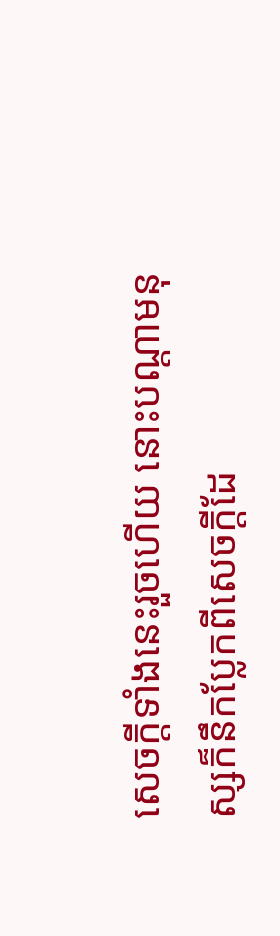សេចក្ដីទាំងនេះរួចហើយ នោះបណ្តាមនុស្សក៏នឹកប្លែកពីសេចក្ដីដែ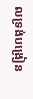លទ្រង់បង្រៀន